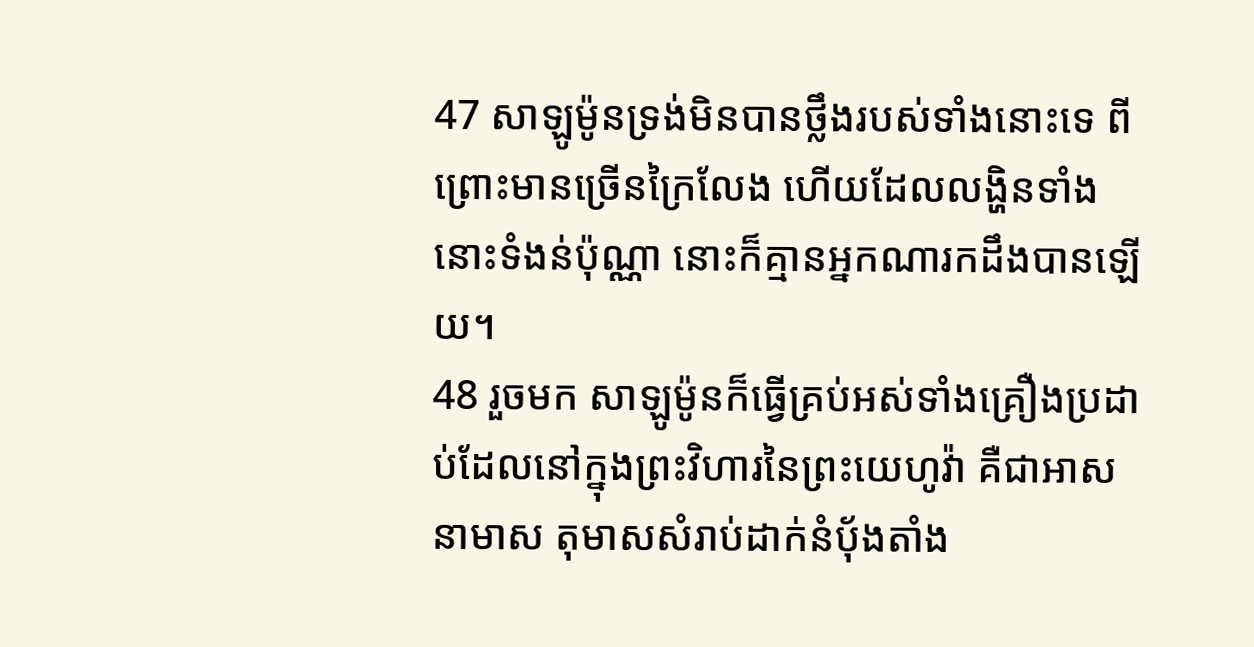47 សាឡូម៉ូនទ្រង់មិនបានថ្លឹងរបស់ទាំងនោះទេ ពីព្រោះមានច្រើនក្រៃលែង ហើយដែលលង្ហិនទាំងនោះទំងន់ប៉ុណ្ណា នោះក៏គ្មានអ្នកណារកដឹងបានឡើយ។
48 រួចមក សាឡូម៉ូនក៏ធ្វើគ្រប់អស់ទាំងគ្រឿងប្រដាប់ដែលនៅក្នុងព្រះវិហារនៃព្រះយេហូវ៉ា គឺជាអាសនាមាស តុមាសសំរាប់ដាក់នំបុ័ងតាំង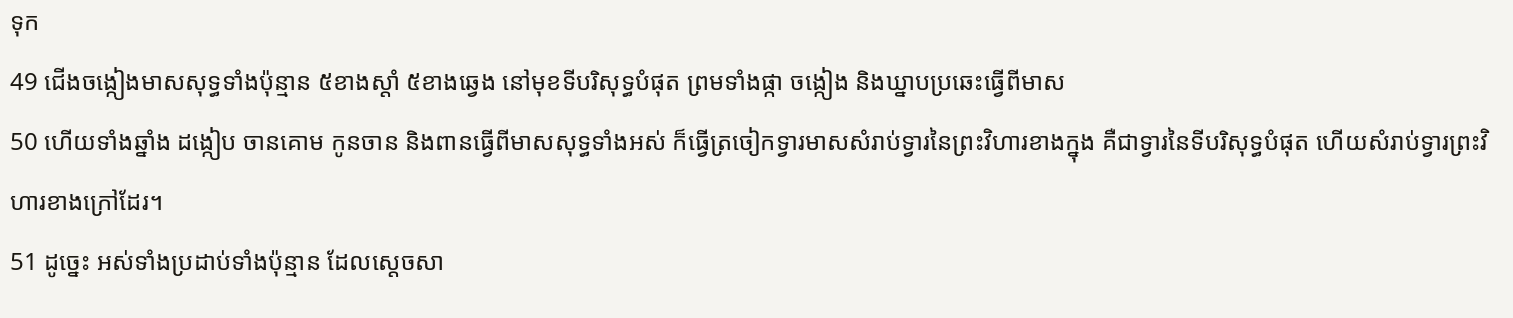ទុក
49 ជើងចង្កៀងមាសសុទ្ធទាំងប៉ុន្មាន ៥ខាងស្តាំ ៥ខាងឆ្វេង នៅមុខទីបរិសុទ្ធបំផុត ព្រមទាំងផ្កា ចង្កៀង និងឃ្នាបប្រឆេះធ្វើពីមាស
50 ហើយទាំងឆ្នាំង ដង្កៀប ចានគោម កូនចាន និងពានធ្វើពីមាសសុទ្ធទាំងអស់ ក៏ធ្វើត្រចៀកទ្វារមាសសំរាប់ទ្វារនៃព្រះវិហារខាងក្នុង គឺជាទ្វារនៃទីបរិសុទ្ធបំផុត ហើយសំរាប់ទ្វារព្រះវិហារខាងក្រៅដែរ។
51 ដូច្នេះ អស់ទាំងប្រដាប់ទាំងប៉ុន្មាន ដែលស្តេចសា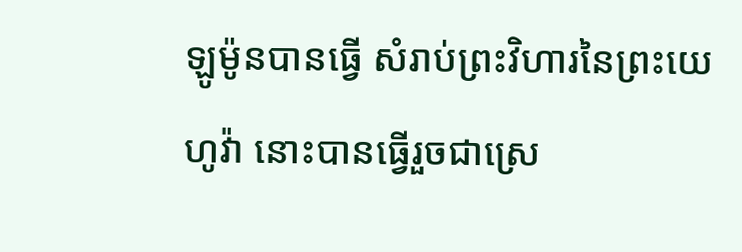ឡូម៉ូនបានធ្វើ សំរាប់ព្រះវិហារនៃព្រះយេហូវ៉ា នោះបានធ្វើរួចជាស្រេ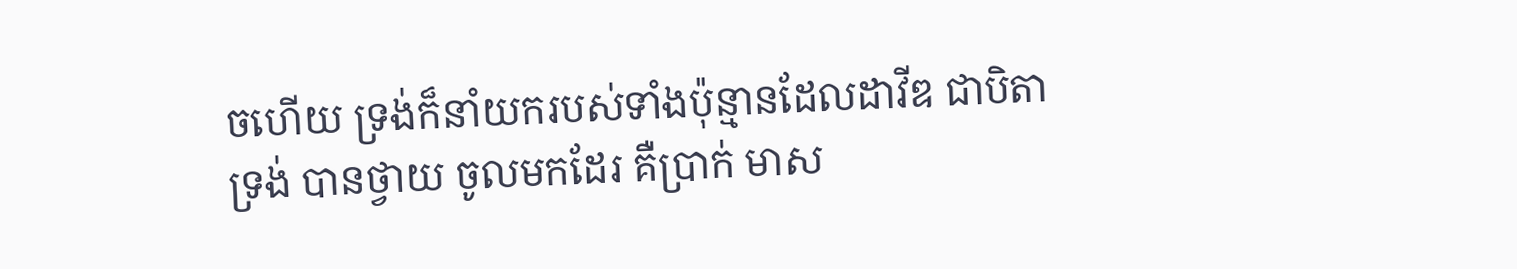ចហើយ ទ្រង់ក៏នាំយករបស់ទាំងប៉ុន្មានដែលដាវីឌ ជាបិតាទ្រង់ បានថ្វាយ ចូលមកដែរ គឺប្រាក់ មាស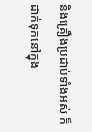និងគ្រឿងប្រដាប់ទាំងអស់ ក៏ដាក់ទុកនៅក្នុង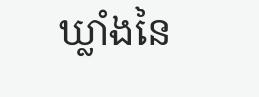ឃ្លាំងនៃ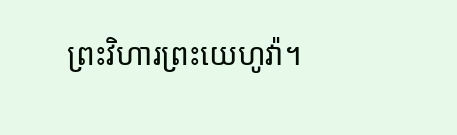ព្រះវិហារព្រះយេហូវ៉ា។